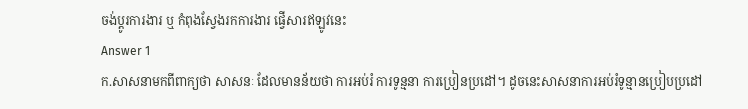ចង់ប្តូរការងារ ឬ កំពុងស្វែងរកការងារ ផ្វើសារឥឡូវនេះ
Answer 1
ក.សាសនាមកពីពាក្យថា សាសនៈ ដែលមានន័យថា ការអប់រំ ការទូន្មនា ការប្រៀនប្រដៅ។ ដូចនេះសាសនាការអប់រំទូន្មានប្រៀបប្រដៅ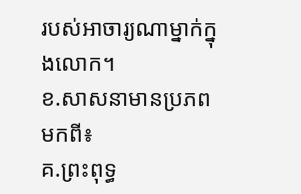របស់អាចារ្យណាម្នាក់ក្នុងលោក។
ខ.សាសនាមានប្រភពមកពី៖
គ.ព្រះពុទ្ធ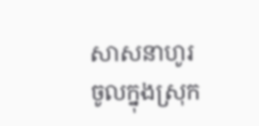សាសនាហូរចូលក្នុងស្រុក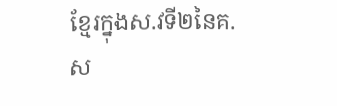ខ្មែរក្នុងស.វទី២នៃគ.ស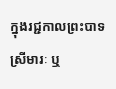ក្នុងរជ្ជកាលព្រះបាទស្រីមារៈ ឬ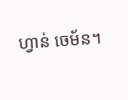ហ្វាន់ ចេម័ន។